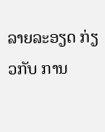ລາຍລະອຽດ ກ່ຽວກັບ ການ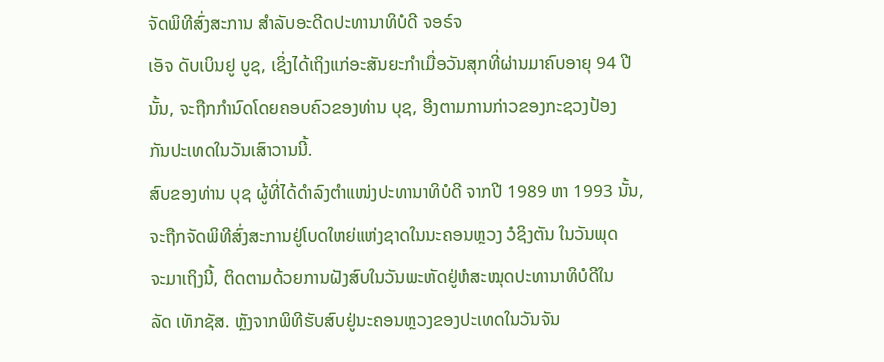ຈັດພິທີສົ່ງສະການ ສຳລັບອະດີດປະທານາທິບໍດີ ຈອຣ໌ຈ
ເອັຈ ດັບເບິນຢູ ບູຊ, ເຊິ່ງໄດ້ເຖິງແກ່ອະສັນຍະກຳເມື່ອວັນສຸກທີ່ຜ່ານມາຄົບອາຍຸ 94 ປີ
ນັ້ນ, ຈະຖືກກຳນົດໂດຍຄອບຄົວຂອງທ່ານ ບຸຊ, ອີງຕາມການກ່າວຂອງກະຊວງປ້ອງ
ກັນປະເທດໃນວັນເສົາວານນີ້.
ສົບຂອງທ່ານ ບຸຊ ຜູ້ທີ່ໄດ້ດຳລົງຕຳແໜ່ງປະທານາທິບໍດີ ຈາກປີ 1989 ຫາ 1993 ນັ້ນ,
ຈະຖືກຈັດພິທີສົ່ງສະການຢູ່ໂບດໃຫຍ່ແຫ່ງຊາດໃນນະຄອນຫຼວງ ວໍຊິງຕັນ ໃນວັນພຸດ
ຈະມາເຖິງນີ້, ຕິດຕາມດ້ວຍການຝັງສົບໃນວັນພະຫັດຢູ່ຫໍສະໝຸດປະທານາທິບໍດີໃນ
ລັດ ເທັກຊັສ. ຫຼັງຈາກພິທີຮັບສົບຢູ່ນະຄອນຫຼວງຂອງປະເທດໃນວັນຈັນ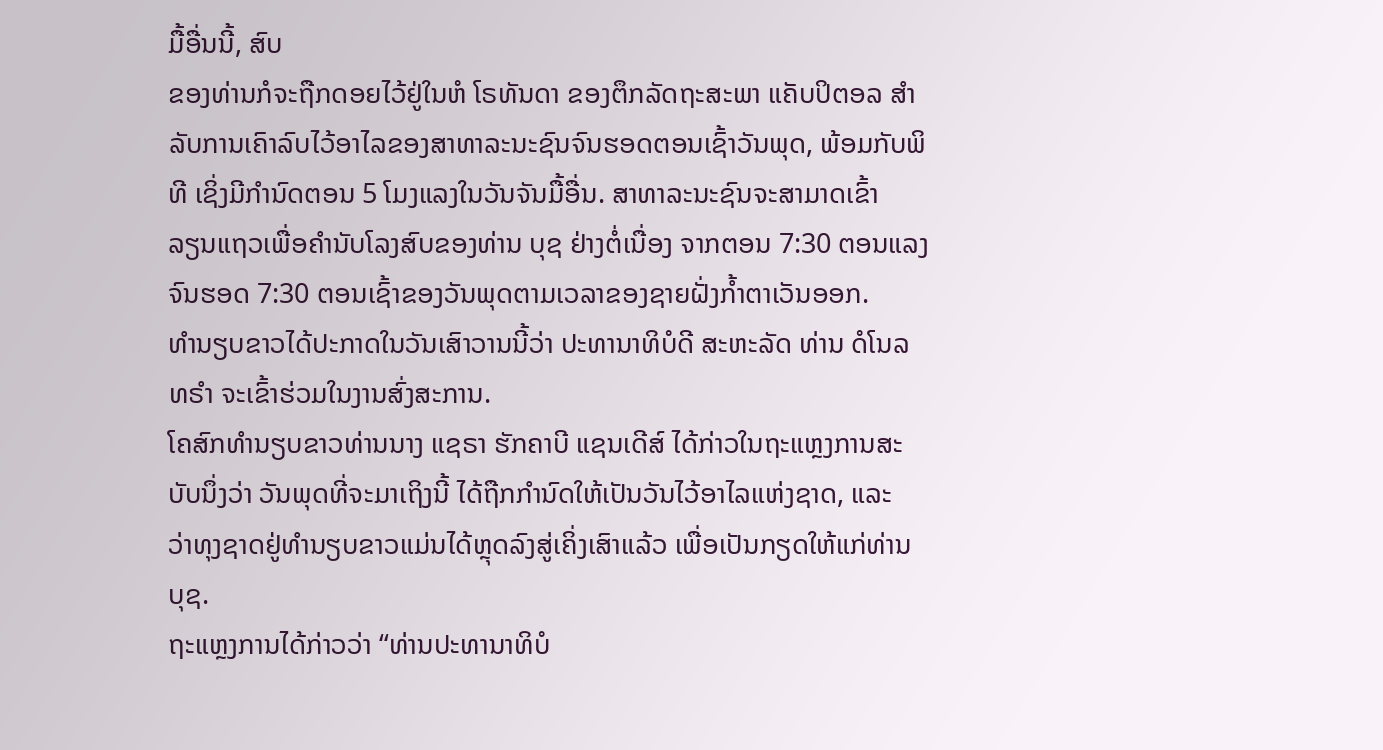ມື້ອື່ນນີ້, ສົບ
ຂອງທ່ານກໍຈະຖືກດອຍໄວ້ຢູ່ໃນຫໍ ໂຣທັນດາ ຂອງຕຶກລັດຖະສະພາ ແຄັບປິຕອລ ສຳ
ລັບການເຄົາລົບໄວ້ອາໄລຂອງສາທາລະນະຊົນຈົນຮອດຕອນເຊົ້າວັນພຸດ, ພ້ອມກັບພິ
ທີ ເຊິ່ງມີກຳນົດຕອນ 5 ໂມງແລງໃນວັນຈັນມື້ອື່ນ. ສາທາລະນະຊົນຈະສາມາດເຂົ້າ
ລຽນແຖວເພື່ອຄຳນັບໂລງສົບຂອງທ່ານ ບຸຊ ຢ່າງຕໍ່ເນື່ອງ ຈາກຕອນ 7:30 ຕອນແລງ
ຈົນຮອດ 7:30 ຕອນເຊົ້າຂອງວັນພຸດຕາມເວລາຂອງຊາຍຝັ່ງກ້ຳຕາເວັນອອກ.
ທຳນຽບຂາວໄດ້ປະກາດໃນວັນເສົາວານນີ້ວ່າ ປະທານາທິບໍດີ ສະຫະລັດ ທ່ານ ດໍໂນລ
ທຣຳ ຈະເຂົ້າຮ່ວມໃນງານສົ່ງສະການ.
ໂຄສົກທຳນຽບຂາວທ່ານນາງ ແຊຣາ ຮັກຄາບີ ແຊນເດີສ໌ ໄດ້ກ່າວໃນຖະແຫຼງການສະ
ບັບນຶ່ງວ່າ ວັນພຸດທີ່ຈະມາເຖິງນີ້ ໄດ້ຖືກກຳນົດໃຫ້ເປັນວັນໄວ້ອາໄລແຫ່ງຊາດ, ແລະ
ວ່າທຸງຊາດຢູ່ທຳນຽບຂາວແມ່ນໄດ້ຫຼຸດລົງສູ່ເຄິ່ງເສົາແລ້ວ ເພື່ອເປັນກຽດໃຫ້ແກ່ທ່ານ
ບຸຊ.
ຖະແຫຼງການໄດ້ກ່າວວ່າ “ທ່ານປະທານາທິບໍ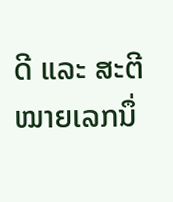ດີ ແລະ ສະຕີໝາຍເລກນຶ່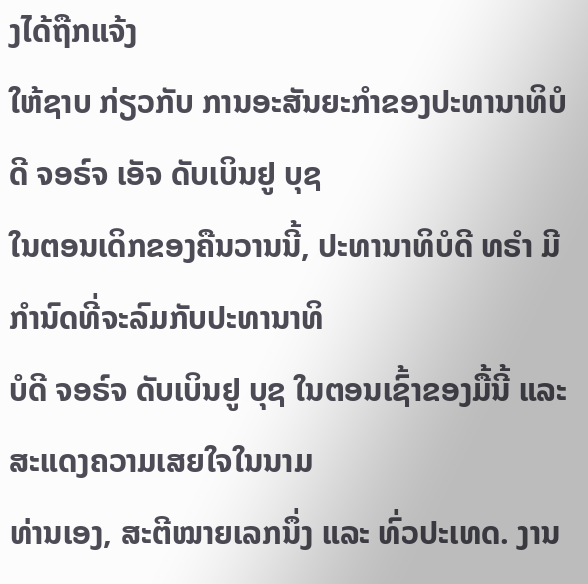ງໄດ້ຖືກແຈ້ງ
ໃຫ້ຊາບ ກ່ຽວກັບ ການອະສັນຍະກຳຂອງປະທານາທິບໍດີ ຈອຣ໌ຈ ເອັຈ ດັບເບິນຢູ ບຸຊ
ໃນຕອນເດິກຂອງຄືນວານນີ້, ປະທານາທິບໍດີ ທຣຳ ມີກຳນົດທີ່ຈະລົມກັບປະທານາທິ
ບໍດີ ຈອຣ໌ຈ ດັບເບິນຢູ ບຸຊ ໃນຕອນເຊົ້າຂອງມື້ນີ້ ແລະ ສະແດງຄວາມເສຍໃຈໃນນາມ
ທ່ານເອງ, ສະຕີໝາຍເລກນຶ່ງ ແລະ ທົ່ວປະເທດ. ງານ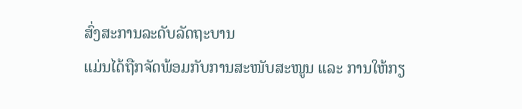ສົ່ງສະການລະດັບລັດຖະບານ
ແມ່ນໄດ້ຖືກຈັດພ້ອມກັບການສະໜັບສະໜູນ ແລະ ການໃຫ້ກຽ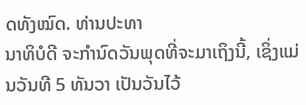ດທັງໝົດ. ທ່ານປະທາ
ນາທິບໍດີ ຈະກຳນົດວັນພຸດທີ່ຈະມາເຖິງນີ້, ເຊິ່ງແມ່ນວັນທີ 5 ທັນວາ ເປັນວັນໄວ້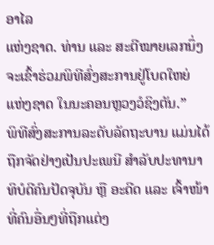ອາໄລ
ແຫ່ງຊາດ. ທ່ານ ແລະ ສະຕີໝາຍເລກນຶ່ງ ຈະເຂົ້າຮ່ວມພິທີສົ່ງສະການຢູ່ໂບດໃຫຍ່
ແຫ່ງຊາດ ໃນນະຄອນຫຼວງວໍຊິງຕັນ.”
ພິທີສົ່ງສະການລະດັບລັດຖະບານ ແມ່ນໄດ້ຖືກຈັດຢ່າງເປັນປະເພນີ ສຳລັບປະທານາ
ທິບໍດີຄົນປັດຈຸບັນ ຫຼື ອະດີດ ແລະ ເຈົ້າໜ້າທີ່ຄົນອື່ນໆທີ່ຖືກແຕ່ງ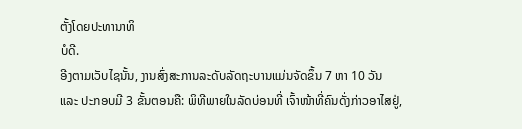ຕັ້ງໂດຍປະທານາທິ
ບໍດີ.
ອີງຕາມເວັບໄຊນັ້ນ, ງານສົ່ງສະການລະດັບລັດຖະບານແມ່ນຈັດຂຶ້ນ 7 ຫາ 10 ວັນ
ແລະ ປະກອບມີ 3 ຂັ້ນຕອນຄື: ພິທີພາຍໃນລັດບ່ອນທີ່ ເຈົ້າໜ້າທີ່ຄົນດັ່ງກ່າວອາໄສຢູ່,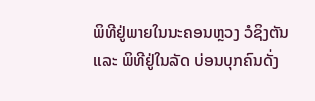ພິທີຢູ່ພາຍໃນນະຄອນຫຼວງ ວໍຊິງຕັນ ແລະ ພິທີຢູ່ໃນລັດ ບ່ອນບຸກຄົນດັ່ງ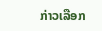ກ່າວເລືອກ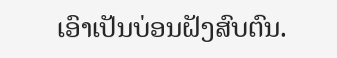ເອົາເປັນບ່ອນຝັງສົບຕົນ.